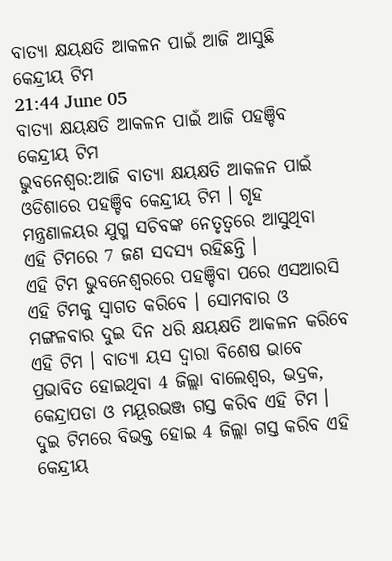ବାତ୍ୟା କ୍ଷୟକ୍ଷତି ଆକଳନ ପାଇଁ ଆଜି ଆସୁଛି କେନ୍ଦ୍ରୀୟ ଟିମ
21:44 June 05
ବାତ୍ୟା କ୍ଷୟକ୍ଷତି ଆକଳନ ପାଇଁ ଆଜି ପହଞ୍ଚିବ କେନ୍ଦ୍ରୀୟ ଟିମ
ଭୁବନେଶ୍ବର:ଆଜି ବାତ୍ୟା କ୍ଷୟକ୍ଷତି ଆକଳନ ପାଇଁ ଓଡିଶାରେ ପହଞ୍ଚିବ କେନ୍ଦ୍ରୀୟ ଟିମ । ଗୃହ ମନ୍ତ୍ରଣାଳୟର ଯୁଗ୍ମ ସଚିବଙ୍କ ନେତୃତ୍ବରେ ଆସୁଥିବା ଏହି ଟିମରେ 7 ଜଣ ସଦସ୍ୟ ରହିଛନ୍ତି ।
ଏହି ଟିମ ଭୁବନେଶ୍ବରରେ ପହଞ୍ଚିବା ପରେ ଏସଆରସି ଏହି ଟିମକୁ ସ୍ବାଗତ କରିବେ । ସୋମବାର ଓ ମଙ୍ଗଳବାର ଦୁଇ ଦିନ ଧରି କ୍ଷୟକ୍ଷତି ଆକଳନ କରିବେ ଏହି ଟିମ । ବାତ୍ୟା ୟସ ଦ୍ବାରା ବିଶେଷ ଭାବେ ପ୍ରଭାବିତ ହୋଇଥିବା 4 ଜିଲ୍ଲା ବାଲେଶ୍ବର, ଭଦ୍ରକ, କେନ୍ଦ୍ରାପଡା ଓ ମୟୂରଭଞ୍ଜ ଗସ୍ତ କରିବ ଏହି ଟିମ । ଦୁଇ ଟିମରେ ବିଭକ୍ତ ହୋଇ 4 ଜିଲ୍ଲା ଗସ୍ତ କରିବ ଏହି କେନ୍ଦ୍ରୀୟ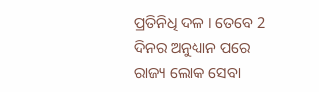ପ୍ରତିନିଧି ଦଳ । ତେବେ 2 ଦିନର ଅନୁଧ୍ୟାନ ପରେ ରାଜ୍ୟ ଲୋକ ସେବା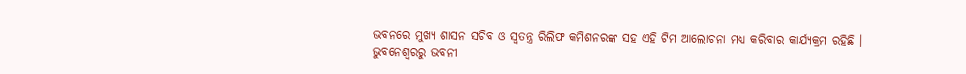ଭବନରେ ମୁଖ୍ୟ ଶାସନ ସଚିବ ଓ ସ୍ବତନ୍ତ୍ର ରିଲିଫ କମିଶନରଙ୍କ ସହ ଏହି ଟିମ ଆଲୋଚନା ମଧ୍ୟ କରିବାର କାର୍ଯ୍ୟକ୍ରମ ରହିଛି ।
ଭୁବନେଶ୍ବରରୁ ଭବନୀ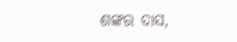ଶଙ୍କର ଦାସ,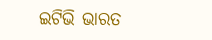ଇଟିଭି ଭାରତ